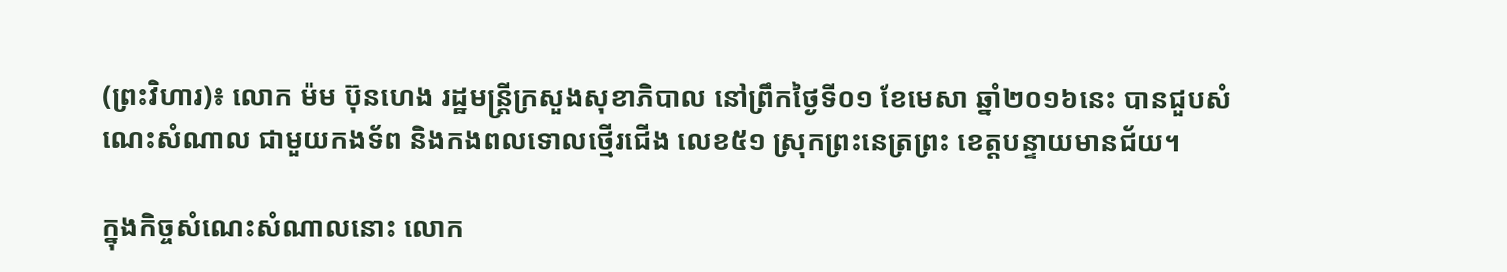(ព្រះវិហារ)៖ លោក ម៉ម ប៊ុនហេង រដ្ឋមន្រ្តីក្រសួងសុខាភិបាល នៅព្រឹកថ្ងៃទី០១ ខែមេសា ឆ្នាំ២០១៦នេះ បានជួបសំណេះសំណាល ជាមួយកងទ័ព និងកងពលទោលថ្មើរជើង លេខ៥១ ស្រុកព្រះនេត្រព្រះ ខេត្តបន្ទាយមានជ័យ។

ក្នុងកិច្ចសំណេះសំណាលនោះ លោក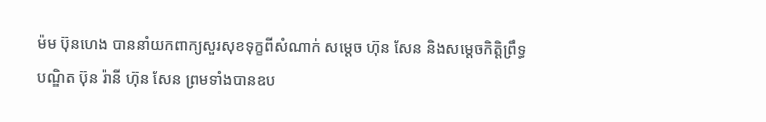ម៉ម ប៊ុនហេង បាននាំយកពាក្យសួរសុខទុក្ខពីសំណាក់ សម្តេច ហ៊ុន សែន និងសម្តេចកិត្តិព្រឹទ្ធបណ្ឌិត ប៊ុន រ៉ានី ហ៊ុន សែន ព្រមទាំងបានឧប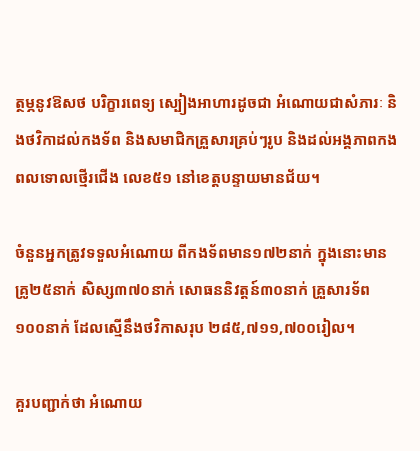ត្ថម្ភនូវឱសថ បរិក្ខារពេទ្យ ស្បៀងអាហារដូចជា អំណោយជាសំភារៈ និងថវិកាដល់កងទ័ព និងសមាជិកគ្រួសារគ្រប់ៗរូប និងដល់អង្គភាពកងពលទោលថ្មើរជើង លេខ៥១ នៅខេត្តបន្ទាយមានជ័យ។

ចំនួនអ្នកត្រូវទទួលអំណោយ ពីកងទ័ពមាន១៧២នាក់ ក្នុងនោះមានគ្រូ២៥នាក់ សិស្ស៣៧០នាក់ សោធននិវត្តន៍៣០នាក់ គ្រួសារទ័ព១០០នាក់ ដែលស្មើនឹងថវិកាសរុប ២៨៥,៧១១,៧០០រៀល។

គួរបញ្ជាក់ថា អំណោយ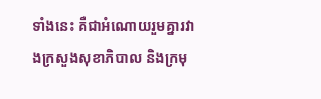ទាំងនេះ គឺជាអំណោយរួមគ្នារវាងក្រសួងសុខាភិបាល និងក្រមុ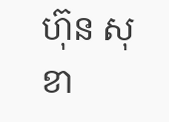ហ៊ុន សុខា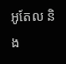អូតែល និង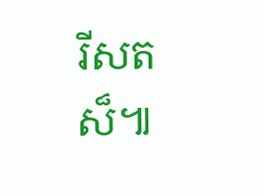រីសតស៏៕